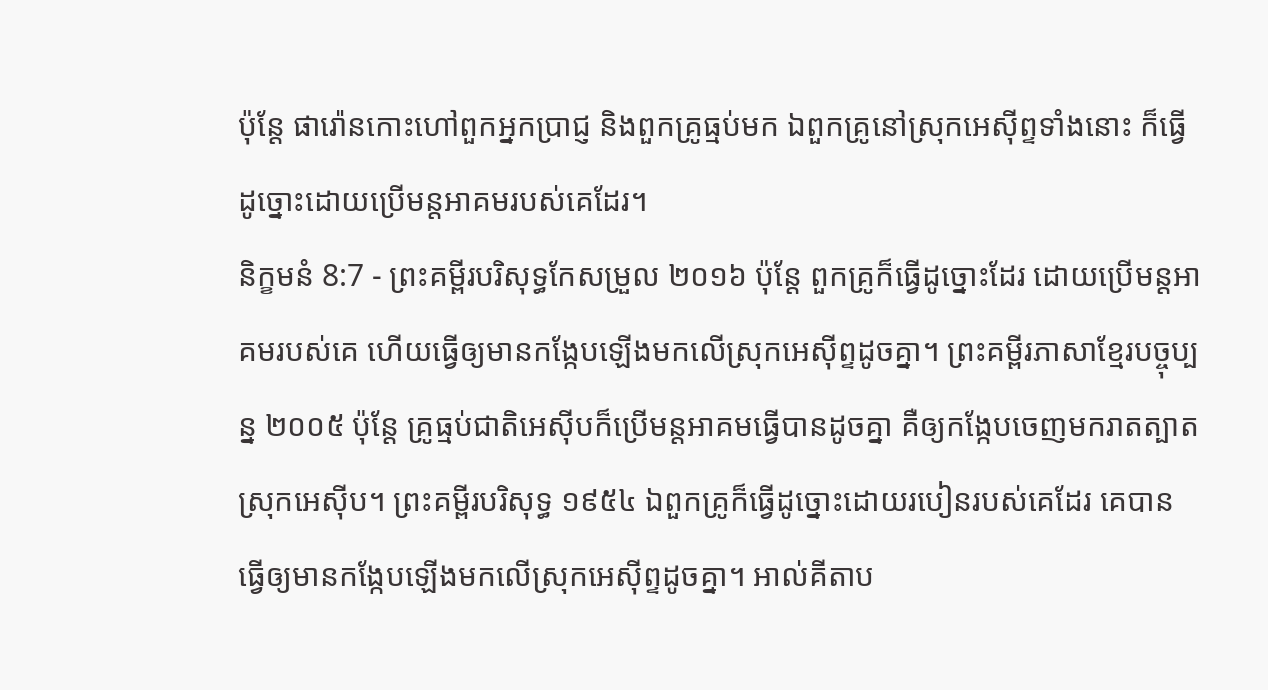ប៉ុន្តែ ផារ៉ោនកោះហៅពួកអ្នកប្រាជ្ញ និងពួកគ្រូធ្មប់មក ឯពួកគ្រូនៅស្រុកអេស៊ីព្ទទាំងនោះ ក៏ធ្វើដូច្នោះដោយប្រើមន្តអាគមរបស់គេដែរ។
និក្ខមនំ 8:7 - ព្រះគម្ពីរបរិសុទ្ធកែសម្រួល ២០១៦ ប៉ុន្ដែ ពួកគ្រូក៏ធ្វើដូច្នោះដែរ ដោយប្រើមន្តអាគមរបស់គេ ហើយធ្វើឲ្យមានកង្កែបឡើងមកលើស្រុកអេស៊ីព្ទដូចគ្នា។ ព្រះគម្ពីរភាសាខ្មែរបច្ចុប្បន្ន ២០០៥ ប៉ុន្តែ គ្រូធ្មប់ជាតិអេស៊ីបក៏ប្រើមន្តអាគមធ្វើបានដូចគ្នា គឺឲ្យកង្កែបចេញមករាតត្បាតស្រុកអេស៊ីប។ ព្រះគម្ពីរបរិសុទ្ធ ១៩៥៤ ឯពួកគ្រូក៏ធ្វើដូច្នោះដោយរបៀនរបស់គេដែរ គេបានធ្វើឲ្យមានកង្កែបឡើងមកលើស្រុកអេស៊ីព្ទដូចគ្នា។ អាល់គីតាប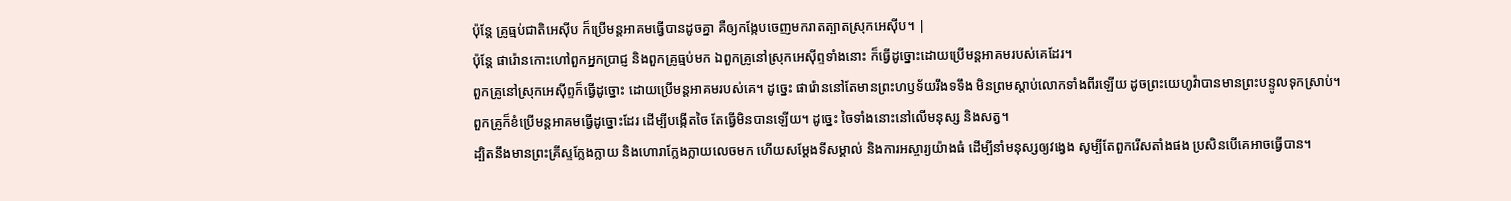ប៉ុន្តែ គ្រូធ្មប់ជាតិអេស៊ីប ក៏ប្រើមន្តអាគមធ្វើបានដូចគ្នា គឺឲ្យកង្កែបចេញមករាតត្បាតស្រុកអេស៊ីប។ |
ប៉ុន្តែ ផារ៉ោនកោះហៅពួកអ្នកប្រាជ្ញ និងពួកគ្រូធ្មប់មក ឯពួកគ្រូនៅស្រុកអេស៊ីព្ទទាំងនោះ ក៏ធ្វើដូច្នោះដោយប្រើមន្តអាគមរបស់គេដែរ។
ពួកគ្រូនៅស្រុកអេស៊ីព្ទក៏ធ្វើដូច្នោះ ដោយប្រើមន្តអាគមរបស់គេ។ ដូច្នេះ ផារ៉ោននៅតែមានព្រះហឫទ័យរឹងទទឹង មិនព្រមស្តាប់លោកទាំងពីរឡើយ ដូចព្រះយេហូវ៉ាបានមានព្រះបន្ទូលទុកស្រាប់។
ពួកគ្រូក៏ខំប្រើមន្តអាគមធ្វើដូច្នោះដែរ ដើម្បីបង្កើតចៃ តែធ្វើមិនបានឡើយ។ ដូច្នេះ ចៃទាំងនោះនៅលើមនុស្ស និងសត្វ។
ដ្បិតនឹងមានព្រះគ្រីស្ទក្លែងក្លាយ និងហោរាក្លែងក្លាយលេចមក ហើយសម្តែងទីសម្គាល់ និងការអស្ចារ្យយ៉ាងធំ ដើម្បីនាំមនុស្សឲ្យវង្វេង សូម្បីតែពួករើសតាំងផង ប្រសិនបើគេអាចធ្វើបាន។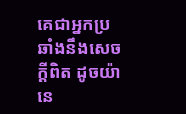គេជាអ្នកប្រឆាំងនឹងសេចក្ដីពិត ដូចយ៉ានេ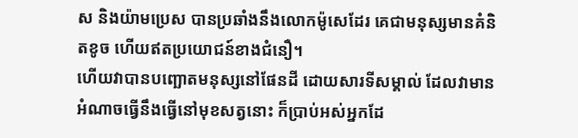ស និងយ៉ាមប្រេស បានប្រឆាំងនឹងលោកម៉ូសេដែរ គេជាមនុស្សមានគំនិតខូច ហើយឥតប្រយោជន៍ខាងជំនឿ។
ហើយវាបានបញ្ឆោតមនុស្សនៅផែនដី ដោយសារទីសម្គាល់ ដែលវាមានអំណាចធ្វើនឹងធ្វើនៅមុខសត្វនោះ ក៏ប្រាប់អស់អ្នកដែ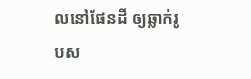លនៅផែនដី ឲ្យឆ្លាក់រូបស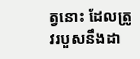ត្វនោះ ដែលត្រូវរបួសនឹងដា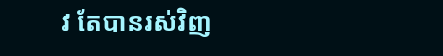វ តែបានរស់វិញ